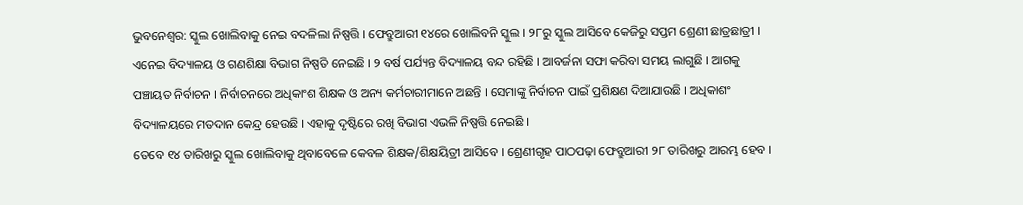ଭୁବନେଶ୍ୱର: ସ୍କୁଲ ଖୋଲିବାକୁ ନେଇ ବଦଳିଲା ନିଷ୍ପତ୍ତି । ଫେବ୍ରୁଆରୀ ୧୪ରେ ଖୋଲିବନି ସ୍କୁଲ । ୨୮ରୁ ସ୍କୁଲ ଆସିବେ କେଜିରୁ ସପ୍ତମ ଶ୍ରେଣୀ ଛାତ୍ରଛାତ୍ରୀ । ଏନେଇ ବିଦ୍ୟାଳୟ ଓ ଗଣଶିକ୍ଷା ବିଭାଗ ନିଷ୍ପତି ନେଇଛି । ୨ ବର୍ଷ ପର୍ଯ୍ୟନ୍ତ ବିଦ୍ୟାଳୟ ବନ୍ଦ ରହିଛି । ଆବର୍ଜନା ସଫା କରିବା ସମୟ ଲାଗୁଛି । ଆଗକୁ ପଞ୍ଚାୟତ ନିର୍ବାଚନ । ନିର୍ବାଚନରେ ଅଧିକାଂଶ ଶିକ୍ଷକ ଓ ଅନ୍ୟ କର୍ମଚାରୀମାନେ ଅଛନ୍ତି । ସେମାଙ୍କୁ ନିର୍ବାଚନ ପାଇଁ ପ୍ରଶିକ୍ଷଣ ଦିଆଯାଉଛି । ଅଧିକାଶଂ ବିଦ୍ୟାଳୟରେ ମତଦାନ କେନ୍ଦ୍ର ହେଉଛି । ଏହାକୁ ଦୃଷ୍ଟିରେ ରଖି ବିଭାଗ ଏଭଳି ନିଷ୍ପତ୍ତି ନେଇଛି ।
ତେବେ ୧୪ ତାରିଖରୁ ସ୍କୁଲ ଖୋଲିବାକୁ ଥିବାବେଳେ କେବଳ ଶିକ୍ଷକ/ଶିକ୍ଷୟିତ୍ରୀ ଆସିବେ । ଶ୍ରେଣୀଗୃହ ପାଠପଢ଼ା ଫେବ୍ରୁଆରୀ ୨୮ ତାରିଖରୁ ଆରମ୍ଭ ହେବ ।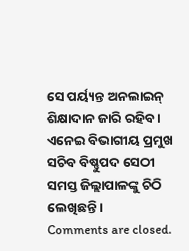ସେ ପର୍ୟ୍ୟନ୍ତ ଅନଲାଇନ୍ ଶିକ୍ଷାଦାନ ଜାରି ରହିବ । ଏନେଇ ବିଭାଗୀୟ ପ୍ରମୁଖ ସଚିବ ବିଷ୍ଣୁପଦ ସେଠୀ ସମସ୍ତ ଜିଲ୍ଲାପାଳଙ୍କୁ ଚିଠି ଲେଖିଛନ୍ତି ।
Comments are closed.